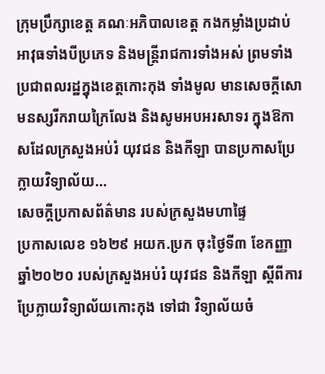ក្រុមប្រឹក្សាខេត្ត គណៈអភិបាលខេត្ត កងកម្លាំងប្រដាប់អាវុធទាំងបីប្រភេទ និងមន្ត្រីរាជការទាំងអស់ ព្រមទាំងប្រជាពលរដ្ឋក្នុងខេត្តកោះកុង ទាំងមូល មានសេចក្តីសោមនស្សរីករាយក្រៃលែង និងសូមអបអរសាទរ ក្នុងឱកាសដែលក្រសួងអប់រំ យុវជន និងកីឡា បានប្រកាសប្រែក្លាយវិទ្យាល័យ...
សេចក្តីប្រកាសព័ត៌មាន របស់ក្រសួងមហាផ្ទៃ
ប្រកាសលេខ ១៦២៩ អយក.ប្រក ចុះថ្ងៃទី៣ ខែកញ្ញា ឆ្នាំ២០២០ របស់ក្រសួងអប់រំ យុវជន និងកីឡា ស្តីពីការប្រែក្លាយវិទ្យាល័យកោះកុង ទៅជា វិទ្យាល័យចំ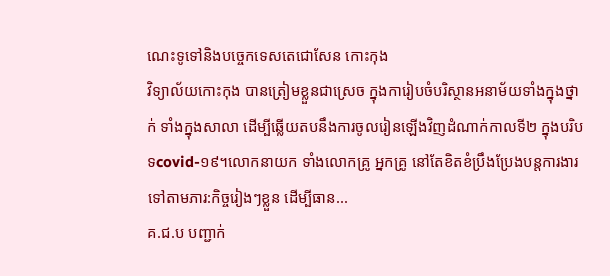ណេះទូទៅនិងបច្ចេកទេសតេជោសែន កោះកុង
វិទ្យាល័យកោះកុង បានត្រៀមខ្លួនជាស្រេច ក្នុងការៀបចំបរិស្ថានអនាម័យទាំងក្នុងថ្នាក់ ទាំងក្នុងសាលា ដើម្បីឆ្លើយតបនឹងការចូលរៀនឡើងវិញដំណាក់កាលទី២ ក្នុងបរិបទcovid-១៩។លោកនាយក ទាំងលោកគ្រូ អ្នកគ្រូ នៅតែខិតខំប្រឹងប្រែងបន្តការងារទៅតាមភារ:កិច្ចរៀងៗខ្លួន ដើម្បីធាន...
គ.ជ.ប បញ្ជាក់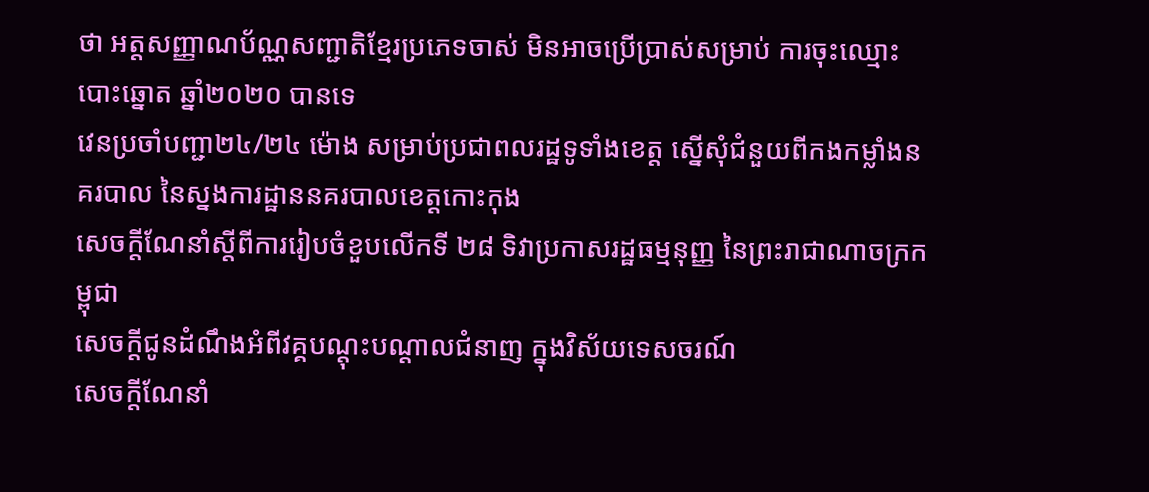ថា អត្តសញ្ញាណប័ណ្ណសញ្ជាតិខ្មែរប្រភេទចាស់ មិនអាចប្រើប្រាស់សម្រាប់ ការចុះឈ្មោះបោះឆ្នោត ឆ្នាំ២០២០ បានទេ
វេនប្រចាំបញ្ជា២៤/២៤ ម៉ោង សម្រាប់ប្រជាពលរដ្ឋទូទាំងខេត្ត ស្នើសុំជំនួយពីកងកម្លាំងនគរបាល នៃស្នងការដ្ឋាននគរបាលខេត្ដកោះកុង
សេចក្តីណែនាំស្តីពីការរៀបចំខួបលើកទី ២៨ ទិវាប្រកាសរដ្ឋធម្មនុញ្ញ នៃព្រះរាជាណាចក្រកម្ពុជា
សេចក្តីជូនដំណឹងអំពីវគ្គបណ្តុះបណ្តាលជំនាញ ក្នុងវិស័យទេសចរណ៍
សេចក្តីណែនាំ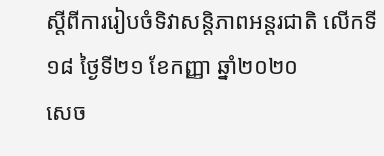ស្តីពីការរៀបចំទិវាសន្តិភាពអន្តរជាតិ លើកទី១៨ ថ្ងៃទី២១ ខែកញ្ញា ឆ្នាំ២០២០
សេច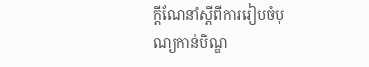ក្តីណែនាំស្តីពីការរៀបចំបុណ្យកាន់បិណ្ឌ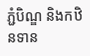ភ្ជំបិណ្ឌ និងកឋិនទាន